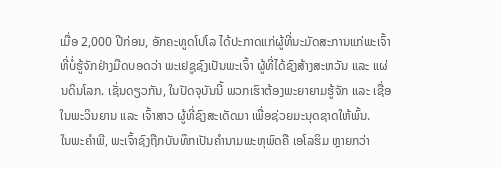ເມື່ອ 2,000 ປີກ່ອນ, ອັກຄະທູດໂປໂລ ໄດ້ປະກາດແກ່ຜູ້ທີ່ນະມັດສະການແກ່ພະເຈົ້າທີ່ບໍ່ຮູ້ຈັກຢ່າງມືດບອດວ່າ ພະເຢຊູຊົງເປັນພະເຈົ້າ ຜູ້ທີ່ໄດ້ຊົງສ້າງສະຫວັນ ແລະ ແຜ່ນດິນໂລກ. ເຊັ່ນດຽວກັນ, ໃນປັດຈຸບັນນີ້ ພວກເຮົາຕ້ອງພະຍາຍາມຮູ້ຈັກ ແລະ ເຊື່ອໃນພະວິນຍານ ແລະ ເຈົ້າສາວ ຜູ້ທີ່ຊົງສະເດັດມາ ເພື່ອຊ່ວຍມະນຸດຊາດໃຫ້ພົ້ນ.
ໃນພະຄໍາພີ, ພະເຈົ້າຊົງຖືກບັນທຶກເປັນຄໍານາມພະຫຸພົດຄື ເອໂລຮິມ ຫຼາຍກວ່າ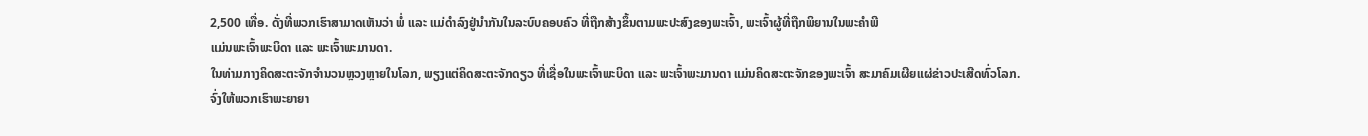2,500 ເທື່ອ. ດັ່ງທີ່ພວກເຮົາສາມາດເຫັນວ່າ ພໍ່ ແລະ ແມ່ດໍາລົງຢູ່ນໍາກັນໃນລະບົບຄອບຄົວ ທີ່ຖືກສ້າງຂຶ້ນຕາມພະປະສົງຂອງພະເຈົ້າ, ພະເຈົ້າຜູ້ທີ່ຖືກພິຍານໃນພະຄໍາພີ
ແມ່ນພະເຈົ້າພະບິດາ ແລະ ພະເຈົ້າພະມານດາ.
ໃນທ່າມກາງຄິດສະຕະຈັກຈໍານວນຫຼວງຫຼາຍໃນໂລກ, ພຽງແຕ່ຄິດສະຕະຈັກດຽວ ທີ່ເຊື່ອໃນພະເຈົ້າພະບິດາ ແລະ ພະເຈົ້າພະມານດາ ແມ່ນຄິດສະຕະຈັກຂອງພະເຈົ້າ ສະມາຄົມເຜີຍແຜ່ຂ່າວປະເສີດທົ່ວໂລກ.
ຈົ່ງໃຫ້ພວກເຮົາພະຍາຍາ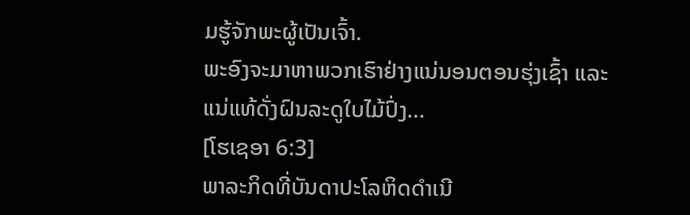ມຮູ້ຈັກພະຜູ້ເປັນເຈົ້າ.
ພະອົງຈະມາຫາພວກເຮົາຢ່າງແນ່ນອນຕອນຮຸ່ງເຊົ້າ ແລະ ແນ່ແທ້ດັ່ງຝົນລະດູໃບໄມ້ປົ່ງ...
[ໂຮເຊອາ 6:3]
ພາລະກິດທີ່ບັນດາປະໂລຫິດດໍາເນີ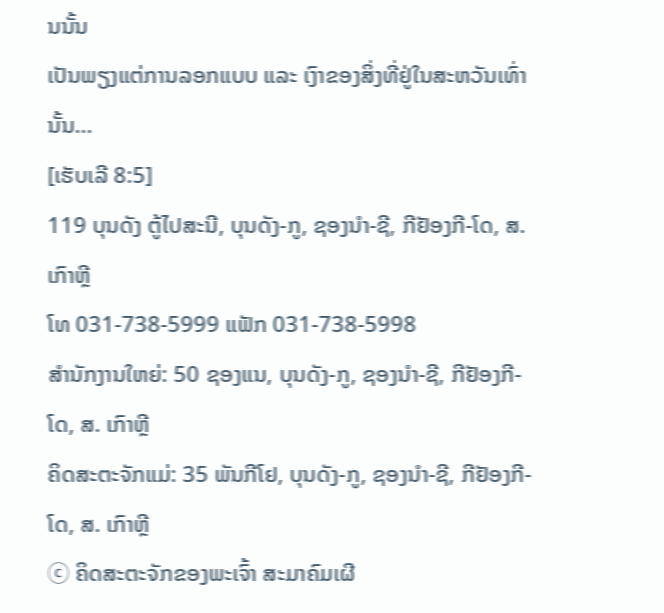ນນັ້ນ
ເປັນພຽງແຕ່ການລອກແບບ ແລະ ເງົາຂອງສິ່ງທີ່ຢູ່ໃນສະຫວັນເທົ່ານັ້ນ...
[ເຮັບເລີ 8:5]
119 ບຸນດັງ ຕູ້ໄປສະນີ, ບຸນດັງ-ກູ, ຊອງນຳ-ຊີ, ກີຢັອງກີ-ໂດ, ສ. ເກົາຫຼີ
ໂທ 031-738-5999 ແຟັກ 031-738-5998
ສໍານັກງານໃຫຍ່: 50 ຊອງແນ, ບຸນດັງ-ກູ, ຊອງນຳ-ຊີ, ກີຢັອງກີ-ໂດ, ສ. ເກົາຫຼີ
ຄິດສະຕະຈັກແມ່: 35 ພັນກີໂຢ, ບຸນດັງ-ກູ, ຊອງນຳ-ຊີ, ກີຢັອງກີ-ໂດ, ສ. ເກົາຫຼີ
ⓒ ຄິດສະຕະຈັກຂອງພະເຈົ້າ ສະມາຄົມເຜີ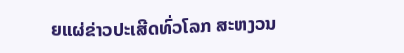ຍແຜ່ຂ່າວປະເສີດທົ່ວໂລກ ສະຫງວນ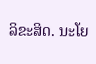ລິຂະສິດ. ນະໂຍ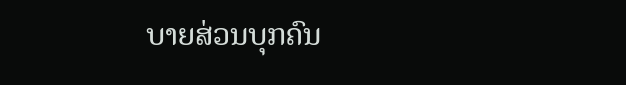ບາຍສ່ວນບຸກຄົນ